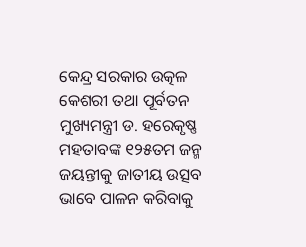କେନ୍ଦ୍ର ସରକାର ଉତ୍କଳ କେଶରୀ ତଥା ପୂର୍ବତନ ମୁଖ୍ୟମନ୍ତ୍ରୀ ଡ. ହରେକୃଷ୍ଣ ମହତାବଙ୍କ ୧୨୫ତମ ଜନ୍ମ ଜୟନ୍ତୀକୁ ଜାତୀୟ ଉତ୍ସବ ଭାବେ ପାଳନ କରିବାକୁ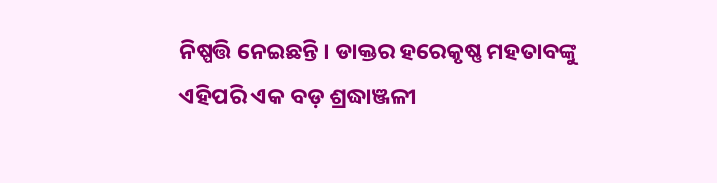ନିଷ୍ପତ୍ତି ନେଇଛନ୍ତି । ଡାକ୍ତର ହରେକୃଷ୍ଣ ମହତାବଙ୍କୁ ଏହିପରି ଏକ ବଡ଼ ଶ୍ରଦ୍ଧାଞ୍ଜଳୀ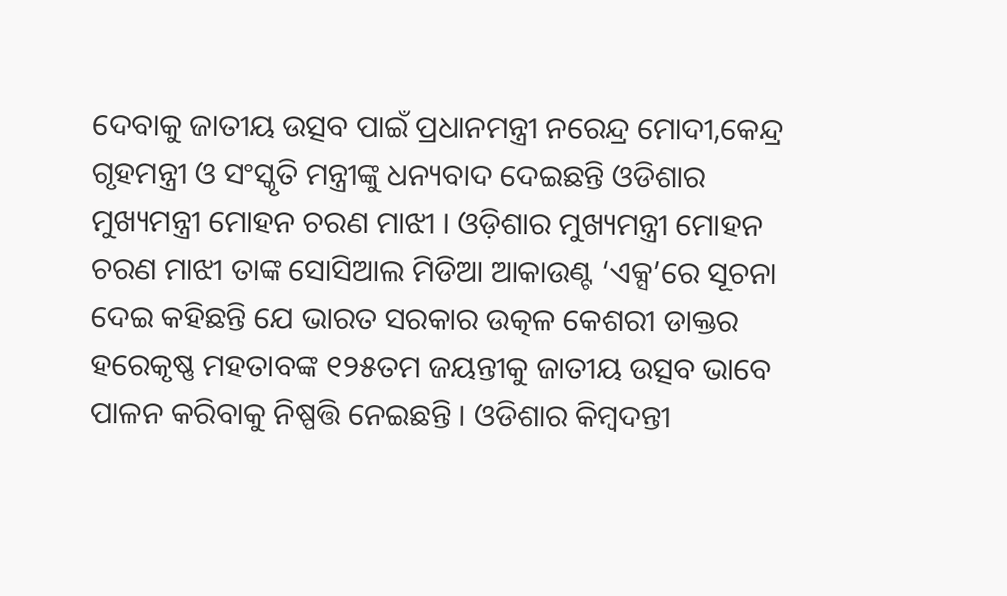ଦେବାକୁ ଜାତୀୟ ଉତ୍ସବ ପାଇଁ ପ୍ରଧାନମନ୍ତ୍ରୀ ନରେନ୍ଦ୍ର ମୋଦୀ,କେନ୍ଦ୍ର ଗୃହମନ୍ତ୍ରୀ ଓ ସଂସ୍କୃତି ମନ୍ତ୍ରୀଙ୍କୁ ଧନ୍ୟବାଦ ଦେଇଛନ୍ତି ଓଡିଶାର ମୁଖ୍ୟମନ୍ତ୍ରୀ ମୋହନ ଚରଣ ମାଝୀ । ଓଡ଼ିଶାର ମୁଖ୍ୟମନ୍ତ୍ରୀ ମୋହନ ଚରଣ ମାଝୀ ତାଙ୍କ ସୋସିଆଲ ମିଡିଆ ଆକାଉଣ୍ଟ ‘ଏକ୍ସ’ରେ ସୂଚନା ଦେଇ କହିଛନ୍ତି ଯେ ଭାରତ ସରକାର ଉତ୍କଳ କେଶରୀ ଡାକ୍ତର ହରେକୃଷ୍ଣ ମହତାବଙ୍କ ୧୨୫ତମ ଜୟନ୍ତୀକୁ ଜାତୀୟ ଉତ୍ସବ ଭାବେ ପାଳନ କରିବାକୁ ନିଷ୍ପତ୍ତି ନେଇଛନ୍ତି । ଓଡିଶାର କିମ୍ବଦନ୍ତୀ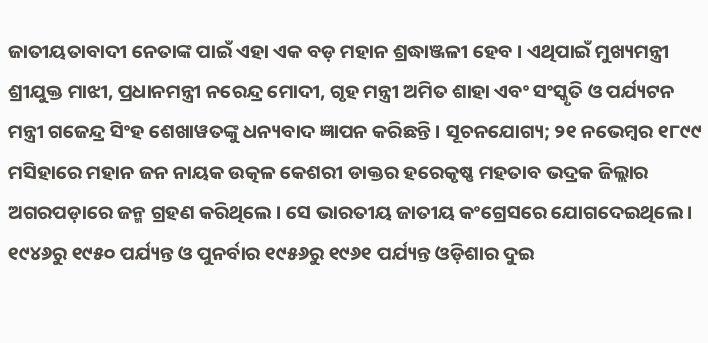ଜାତୀୟତାବାଦୀ ନେତାଙ୍କ ପାଇଁ ଏହା ଏକ ବଡ଼ ମହାନ ଶ୍ରଦ୍ଧାଞ୍ଜଳୀ ହେବ । ଏଥିପାଇଁ ମୁଖ୍ୟମନ୍ତ୍ରୀ ଶ୍ରୀଯୁକ୍ତ ମାଝୀ, ପ୍ରଧାନମନ୍ତ୍ରୀ ନରେନ୍ଦ୍ର ମୋଦୀ, ଗୃହ ମନ୍ତ୍ରୀ ଅମିତ ଶାହା ଏବଂ ସଂସ୍କୃତି ଓ ପର୍ଯ୍ୟଟନ ମନ୍ତ୍ରୀ ଗଜେନ୍ଦ୍ର ସିଂହ ଶେଖାୱତଙ୍କୁ ଧନ୍ୟବାଦ ଜ୍ଞାପନ କରିଛନ୍ତି । ସୂଚନଯୋଗ୍ୟ; ୨୧ ନଭେମ୍ବର ୧୮୯୯ ମସିହାରେ ମହାନ ଜନ ନାୟକ ଉତ୍କଳ କେଶରୀ ଡାକ୍ତର ହରେକୃଷ୍ଣ ମହତାବ ଭଦ୍ରକ ଜିଲ୍ଲାର ଅଗରପଡ଼ାରେ ଜନ୍ମ ଗ୍ରହଣ କରିଥିଲେ । ସେ ଭାରତୀୟ ଜାତୀୟ କଂଗ୍ରେସରେ ଯୋଗଦେଇଥିଲେ । ୧୯୪୬ରୁ ୧୯୫୦ ପର୍ଯ୍ୟନ୍ତ ଓ ପୁନର୍ବାର ୧୯୫୬ରୁ ୧୯୬୧ ପର୍ଯ୍ୟନ୍ତ ଓଡ଼ିଶାର ଦୁଇ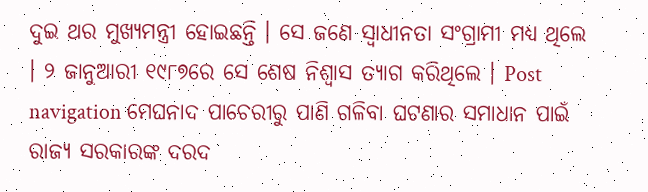ଦୁଇ ଥର ମୁଖ୍ୟମନ୍ତ୍ରୀ ହୋଇଛନ୍ତି । ସେ ଜଣେ ସ୍ୱାଧୀନତା ସଂଗ୍ରାମୀ ମଧ୍ୟ ଥିଲେ । ୨ ଜାନୁଆରୀ ୧୯୮୭ରେ ସେ ଶେଷ ନିଶ୍ୱାସ ତ୍ୟାଗ କରିଥିଲେ । Post navigation ମେଘନାଦ ପାଚେରୀରୁ ପାଣି ଗଳିବା ଘଟଣାର ସମାଧାନ ପାଇଁ ରାଜ୍ୟ ସରକାରଙ୍କ ଦରଦ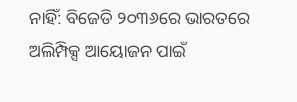ନାହିଁ: ବିଜେଡି ୨୦୩୬ରେ ଭାରତରେ ଅଲିମ୍ପିକ୍ସ ଆୟୋଜନ ପାଇଁ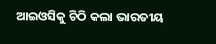ଆଇଓସିକୁ ଚିଠି କଲା ଭାରତୀୟ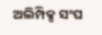ଅଲିମ୍ପିକ୍ସ ସଂଘ